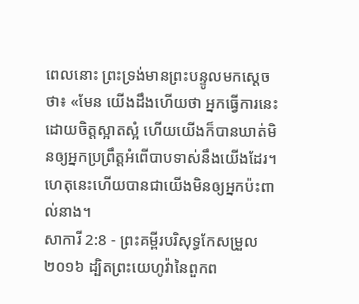ពេលនោះ ព្រះទ្រង់មានព្រះបន្ទូលមកស្ដេចថា៖ «មែន យើងដឹងហើយថា អ្នកធ្វើការនេះដោយចិត្តស្អាតស្អំ ហើយយើងក៏បានឃាត់មិនឲ្យអ្នកប្រព្រឹត្តអំពើបាបទាស់នឹងយើងដែរ។ ហេតុនេះហើយបានជាយើងមិនឲ្យអ្នកប៉ះពាល់នាង។
សាការី 2:8 - ព្រះគម្ពីរបរិសុទ្ធកែសម្រួល ២០១៦ ដ្បិតព្រះយេហូវ៉ានៃពួកព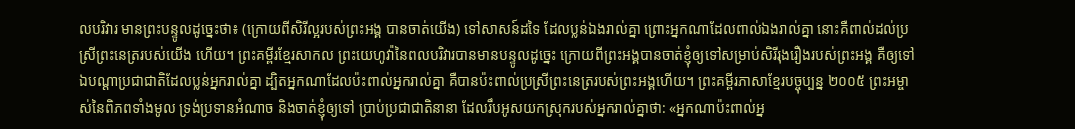លបរិវារ មានព្រះបន្ទូលដូច្នេះថា៖ (ក្រោយពីសិរីល្អរបស់ព្រះអង្គ បានចាត់យើង) ទៅសាសន៍ដទៃ ដែលប្លន់ឯងរាល់គ្នា ព្រោះអ្នកណាដែលពាល់ឯងរាល់គ្នា នោះគឺពាល់ដល់ប្រស្រីព្រះនេត្ររបស់យើង ហើយ។ ព្រះគម្ពីរខ្មែរសាកល ព្រះយេហូវ៉ានៃពលបរិវារបានមានបន្ទូលដូច្នេះ ក្រោយពីព្រះអង្គបានចាត់ខ្ញុំឲ្យទៅសម្រាប់សិរីរុងរឿងរបស់ព្រះអង្គ គឺឲ្យទៅឯបណ្ដាប្រជាជាតិដែលប្លន់អ្នករាល់គ្នា ដ្បិតអ្នកណាដែលប៉ះពាល់អ្នករាល់គ្នា គឺបានប៉ះពាល់ប្រស្រីព្រះនេត្ររបស់ព្រះអង្គហើយ។ ព្រះគម្ពីរភាសាខ្មែរបច្ចុប្បន្ន ២០០៥ ព្រះអម្ចាស់នៃពិភពទាំងមូល ទ្រង់ប្រទានអំណាច និងចាត់ខ្ញុំឲ្យទៅ ប្រាប់ប្រជាជាតិនានា ដែលរឹបអូសយកស្រុករបស់អ្នករាល់គ្នាថា: «អ្នកណាប៉ះពាល់អ្ន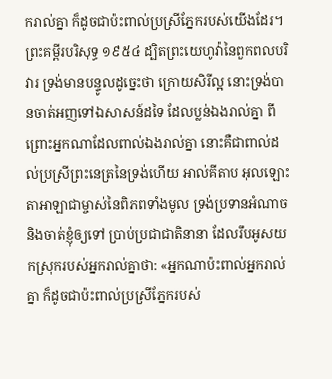ករាល់គ្នា ក៏ដូចជាប៉ះពាល់ប្រស្រីភ្នែករបស់យើងដែរ។ ព្រះគម្ពីរបរិសុទ្ធ ១៩៥៤ ដ្បិតព្រះយេហូវ៉ានៃពួកពលបរិវារ ទ្រង់មានបន្ទូលដូច្នេះថា ក្រោយសិរីល្អ នោះទ្រង់បានចាត់អញទៅឯសាសន៍ដទៃ ដែលប្លន់ឯងរាល់គ្នា ពីព្រោះអ្នកណាដែលពាល់ឯងរាល់គ្នា នោះគឺជាពាល់ដល់ប្រស្រីព្រះនេត្រនៃទ្រង់ហើយ អាល់គីតាប អុលឡោះតាអាឡាជាម្ចាស់នៃពិភពទាំងមូល ទ្រង់ប្រទានអំណាច និងចាត់ខ្ញុំឲ្យទៅ ប្រាប់ប្រជាជាតិនានា ដែលរឹបអូសយកស្រុករបស់អ្នករាល់គ្នាថា: «អ្នកណាប៉ះពាល់អ្នករាល់គ្នា ក៏ដូចជាប៉ះពាល់ប្រស្រីភ្នែករបស់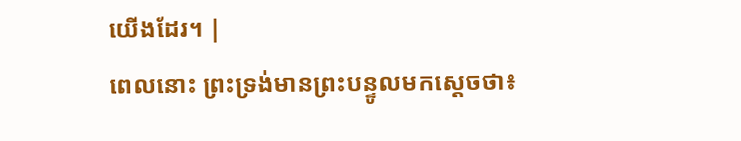យើងដែរ។ |
ពេលនោះ ព្រះទ្រង់មានព្រះបន្ទូលមកស្ដេចថា៖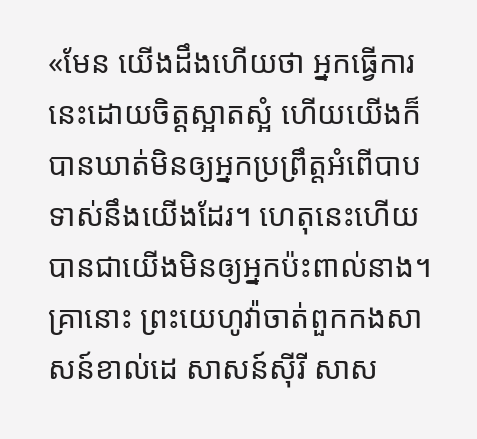«មែន យើងដឹងហើយថា អ្នកធ្វើការនេះដោយចិត្តស្អាតស្អំ ហើយយើងក៏បានឃាត់មិនឲ្យអ្នកប្រព្រឹត្តអំពើបាបទាស់នឹងយើងដែរ។ ហេតុនេះហើយបានជាយើងមិនឲ្យអ្នកប៉ះពាល់នាង។
គ្រានោះ ព្រះយេហូវ៉ាចាត់ពួកកងសាសន៍ខាល់ដេ សាសន៍ស៊ីរី សាស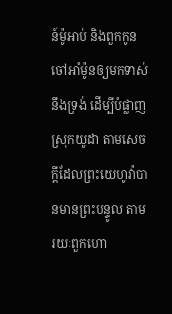ន៍ម៉ូអាប់ និងពួកកូនចៅអាំម៉ូនឲ្យមកទាស់នឹងទ្រង់ ដើម្បីបំផ្លាញស្រុកយូដា តាមសេចក្ដីដែលព្រះយេហូវ៉ាបានមានព្រះបន្ទូល តាមរយៈពួកហោ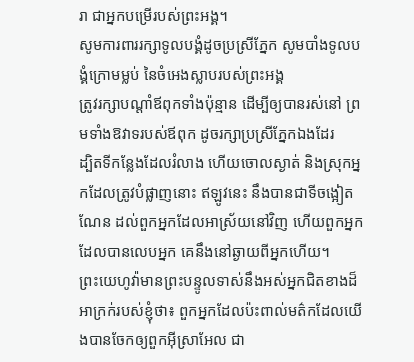រា ជាអ្នកបម្រើរបស់ព្រះអង្គ។
សូមការពាររក្សាទូលបង្គំដូចប្រស្រីភ្នែក សូមបាំងទូលបង្គំក្រោមម្លប់ នៃចំអេងស្លាបរបស់ព្រះអង្គ
ត្រូវរក្សាបណ្ដាំឪពុកទាំងប៉ុន្មាន ដើម្បីឲ្យបានរស់នៅ ព្រមទាំងឱវាទរបស់ឪពុក ដូចរក្សាប្រស្រីភ្នែកឯងដែរ
ដ្បិតទីកន្លែងដែលរំលាង ហើយចោលស្ងាត់ និងស្រុកអ្នកដែលត្រូវបំផ្លាញនោះ ឥឡូវនេះ នឹងបានជាទីចង្អៀតណែន ដល់ពួកអ្នកដែលអាស្រ័យនៅវិញ ហើយពួកអ្នកដែលបានលេបអ្នក គេនឹងនៅឆ្ងាយពីអ្នកហើយ។
ព្រះយេហូវ៉ាមានព្រះបន្ទូលទាស់នឹងអស់អ្នកជិតខាងដ៏អាក្រក់របស់ខ្ញុំថា៖ ពួកអ្នកដែលប៉ះពាល់មត៌កដែលយើងបានចែកឲ្យពួកអ៊ីស្រាអែល ជា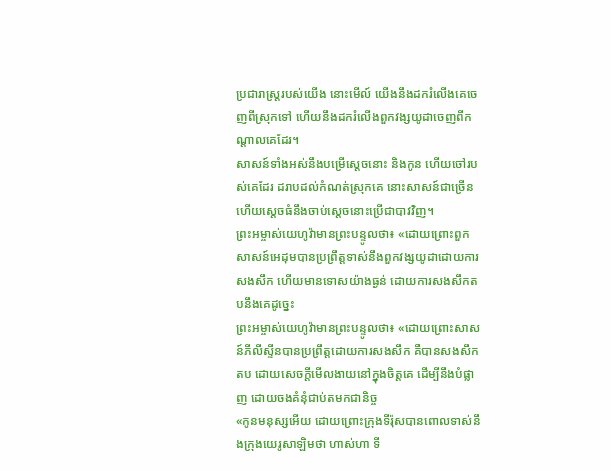ប្រជារាស្ត្ររបស់យើង នោះមើល៍ យើងនឹងដករំលើងគេចេញពីស្រុកទៅ ហើយនឹងដករំលើងពួកវង្សយូដាចេញពីកណ្ដាលគេដែរ។
សាសន៍ទាំងអស់នឹងបម្រើស្តេចនោះ និងកូន ហើយចៅរបស់គេដែរ ដរាបដល់កំណត់ស្រុកគេ នោះសាសន៍ជាច្រើន ហើយស្តេចធំនឹងចាប់ស្តេចនោះប្រើជាបាវវិញ។
ព្រះអម្ចាស់យេហូវ៉ាមានព្រះបន្ទូលថា៖ «ដោយព្រោះពួកសាសន៍អេដុមបានប្រព្រឹត្តទាស់នឹងពួកវង្សយូដាដោយការសងសឹក ហើយមានទោសយ៉ាងធ្ងន់ ដោយការសងសឹកតបនឹងគេដូច្នេះ
ព្រះអម្ចាស់យេហូវ៉ាមានព្រះបន្ទូលថា៖ «ដោយព្រោះសាសន៍ភីលីស្ទីនបានប្រព្រឹត្តដោយការសងសឹក គឺបានសងសឹកតប ដោយសេចក្ដីមើលងាយនៅក្នុងចិត្តគេ ដើម្បីនឹងបំផ្លាញ ដោយចងគំនុំជាប់តមកជានិច្ច
«កូនមនុស្សអើយ ដោយព្រោះក្រុងទីរ៉ុសបានពោលទាស់នឹងក្រុងយេរូសាឡិមថា ហាស់ហា ទី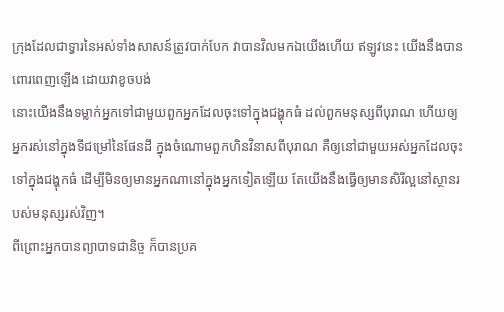ក្រុងដែលជាទ្វារនៃអស់ទាំងសាសន៍ត្រូវបាក់បែក វាបានវិលមកឯយើងហើយ ឥឡូវនេះ យើងនឹងបានពោរពេញឡើង ដោយវាខូចបង់
នោះយើងនឹងទម្លាក់អ្នកទៅជាមួយពួកអ្នកដែលចុះទៅក្នុងជង្ហុកធំ ដល់ពួកមនុស្សពីបុរាណ ហើយឲ្យអ្នករស់នៅក្នុងទីជម្រៅនៃផែនដី ក្នុងចំណោមពួកហិនវិនាសពីបុរាណ គឺឲ្យនៅជាមួយអស់អ្នកដែលចុះទៅក្នុងជង្ហុកធំ ដើម្បីមិនឲ្យមានអ្នកណានៅក្នុងអ្នកទៀតឡើយ តែយើងនឹងធ្វើឲ្យមានសិរីល្អនៅស្ថានរបស់មនុស្សរស់វិញ។
ពីព្រោះអ្នកបានព្យាបាទជានិច្ច ក៏បានប្រគ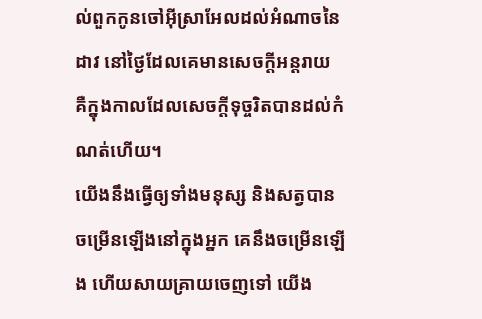ល់ពួកកូនចៅអ៊ីស្រាអែលដល់អំណាចនៃដាវ នៅថ្ងៃដែលគេមានសេចក្ដីអន្តរាយ គឺក្នុងកាលដែលសេចក្ដីទុច្ចរិតបានដល់កំណត់ហើយ។
យើងនឹងធ្វើឲ្យទាំងមនុស្ស និងសត្វបានចម្រើនឡើងនៅក្នុងអ្នក គេនឹងចម្រើនឡើង ហើយសាយគ្រាយចេញទៅ យើង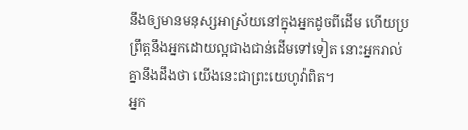នឹងឲ្យមានមនុស្សអាស្រ័យនៅក្នុងអ្នកដូចពីដើម ហើយប្រព្រឹត្តនឹងអ្នកដោយល្អជាងជាន់ដើមទៅទៀត នោះអ្នករាល់គ្នានឹងដឹងថា យើងនេះជាព្រះយេហូវ៉ាពិត។
អ្នក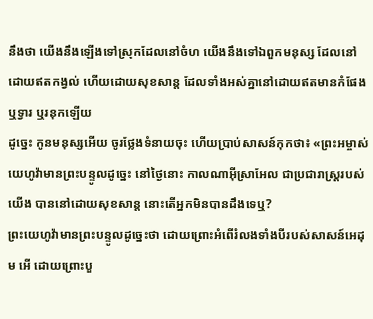នឹងថា យើងនឹងឡើងទៅស្រុកដែលនៅចំហ យើងនឹងទៅឯពួកមនុស្ស ដែលនៅដោយឥតកង្វល់ ហើយដោយសុខសាន្ត ដែលទាំងអស់គ្នានៅដោយឥតមានកំផែង ឬទ្វារ ឬរនុកឡើយ
ដូច្នេះ កូនមនុស្សអើយ ចូរថ្លែងទំនាយចុះ ហើយប្រាប់សាសន៍កុកថា៖ «ព្រះអម្ចាស់យេហូវ៉ាមានព្រះបន្ទូលដូច្នេះ នៅថ្ងៃនោះ កាលណាអ៊ីស្រាអែល ជាប្រជារាស្ត្ររបស់យើង បាននៅដោយសុខសាន្ត នោះតើអ្នកមិនបានដឹងទេឬ?
ព្រះយេហូវ៉ាមានព្រះបន្ទូលដូច្នេះថា ដោយព្រោះអំពើរំលងទាំងបីរបស់សាសន៍អេដុម អើ ដោយព្រោះបួ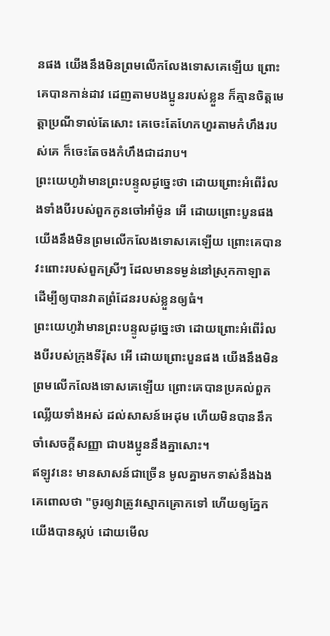នផង យើងនឹងមិនព្រមលើកលែងទោសគេឡើយ ព្រោះគេបានកាន់ដាវ ដេញតាមបងប្អូនរបស់ខ្លួន ក៏គ្មានចិត្តមេត្តាប្រណីទាល់តែសោះ គេចេះតែហែកហួរតាមកំហឹងរបស់គេ ក៏ចេះតែចងកំហឹងជាដរាប។
ព្រះយេហូវ៉ាមានព្រះបន្ទូលដូច្នេះថា ដោយព្រោះអំពើរំលងទាំងបីរបស់ពួកកូនចៅអាំម៉ូន អើ ដោយព្រោះបួនផង យើងនឹងមិនព្រមលើកលែងទោសគេឡើយ ព្រោះគេបានវះពោះរបស់ពួកស្រីៗ ដែលមានទម្ងន់នៅស្រុកកាឡាត ដើម្បីឲ្យបានវាតព្រំដែនរបស់ខ្លួនឲ្យធំ។
ព្រះយេហូវ៉ាមានព្រះបន្ទូលដូច្នេះថា ដោយព្រោះអំពើរំលងបីរបស់ក្រុងទីរ៉ុស អើ ដោយព្រោះបួនផង យើងនឹងមិនព្រមលើកលែងទោសគេឡើយ ព្រោះគេបានប្រគល់ពួកឈ្លើយទាំងអស់ ដល់សាសន៍អេដុម ហើយមិនបាននឹកចាំសេចក្ដីសញ្ញា ជាបងប្អូននឹងគ្នាសោះ។
ឥឡូវនេះ មានសាសន៍ជាច្រើន មូលគ្នាមកទាស់នឹងឯង គេពោលថា "ចូរឲ្យវាត្រូវស្មោកគ្រោកទៅ ហើយឲ្យភ្នែកយើងបានស្កប់ ដោយមើល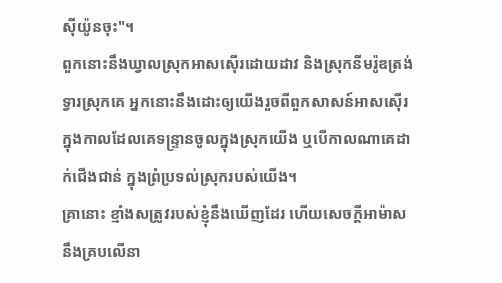ស៊ីយ៉ូនចុះ"។
ពួកនោះនឹងឃ្វាលស្រុកអាសស៊ើរដោយដាវ និងស្រុកនីមរ៉ូឌត្រង់ទ្វារស្រុកគេ អ្នកនោះនឹងដោះឲ្យយើងរួចពីពួកសាសន៍អាសស៊ើរ ក្នុងកាលដែលគេទន្ទ្រានចូលក្នុងស្រុកយើង ឬបើកាលណាគេដាក់ជើងជាន់ ក្នុងព្រំប្រទល់ស្រុករបស់យើង។
គ្រានោះ ខ្មាំងសត្រូវរបស់ខ្ញុំនឹងឃើញដែរ ហើយសេចក្ដីអាម៉ាសនឹងគ្របលើនា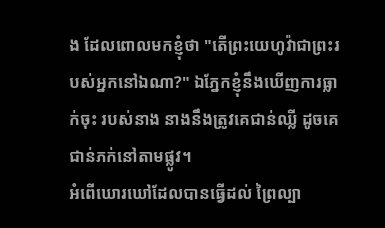ង ដែលពោលមកខ្ញុំថា "តើព្រះយេហូវ៉ាជាព្រះរបស់អ្នកនៅឯណា?" ឯភ្នែកខ្ញុំនឹងឃើញការធ្លាក់ចុះ របស់នាង នាងនឹងត្រូវគេជាន់ឈ្លី ដូចគេជាន់ភក់នៅតាមផ្លូវ។
អំពើឃោរឃៅដែលបានធ្វើដល់ ព្រៃល្បា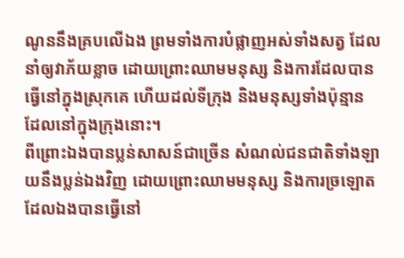ណូននឹងគ្របលើឯង ព្រមទាំងការបំផ្លាញអស់ទាំងសត្វ ដែលនាំឲ្យវាភ័យខ្លាច ដោយព្រោះឈាមមនុស្ស និងការដែលបានធ្វើនៅក្នុងស្រុកគេ ហើយដល់ទីក្រុង និងមនុស្សទាំងប៉ុន្មាន ដែលនៅក្នុងក្រុងនោះ។
ពីព្រោះឯងបានប្លន់សាសន៍ជាច្រើន សំណល់ជនជាតិទាំងឡាយនឹងប្លន់ឯងវិញ ដោយព្រោះឈាមមនុស្ស និងការច្រឡោត ដែលឯងបានធ្វើនៅ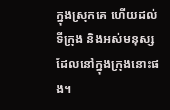ក្នុងស្រុកគេ ហើយដល់ទីក្រុង និងអស់មនុស្សដែលនៅក្នុងក្រុងនោះផង។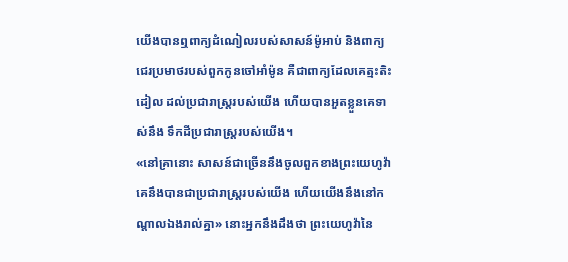យើងបានឮពាក្យដំណៀលរបស់សាសន៍ម៉ូអាប់ និងពាក្យជេរប្រមាថរបស់ពួកកូនចៅអាំម៉ូន គឺជាពាក្យដែលគេត្មះតិះដៀល ដល់ប្រជារាស្ត្ររបស់យើង ហើយបានអួតខ្លួនគេទាស់នឹង ទឹកដីប្រជារាស្ត្ររបស់យើង។
«នៅគ្រានោះ សាសន៍ជាច្រើននឹងចូលពួកខាងព្រះយេហូវ៉ា គេនឹងបានជាប្រជារាស្ត្ររបស់យើង ហើយយើងនឹងនៅកណ្ដាលឯងរាល់គ្នា» នោះអ្នកនឹងដឹងថា ព្រះយេហូវ៉ានៃ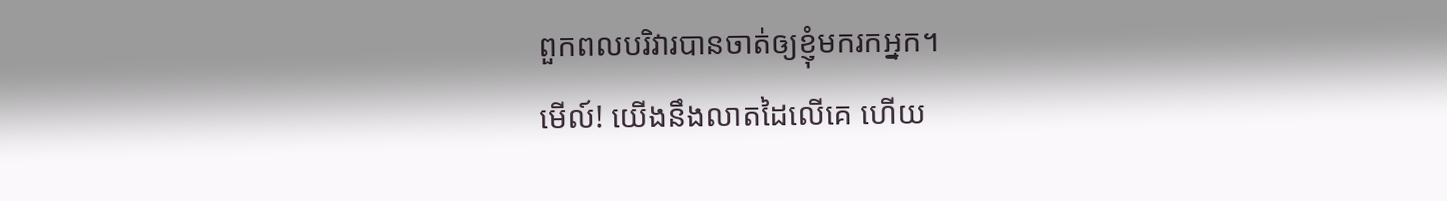ពួកពលបរិវារបានចាត់ឲ្យខ្ញុំមករកអ្នក។
មើល៍! យើងនឹងលាតដៃលើគេ ហើយ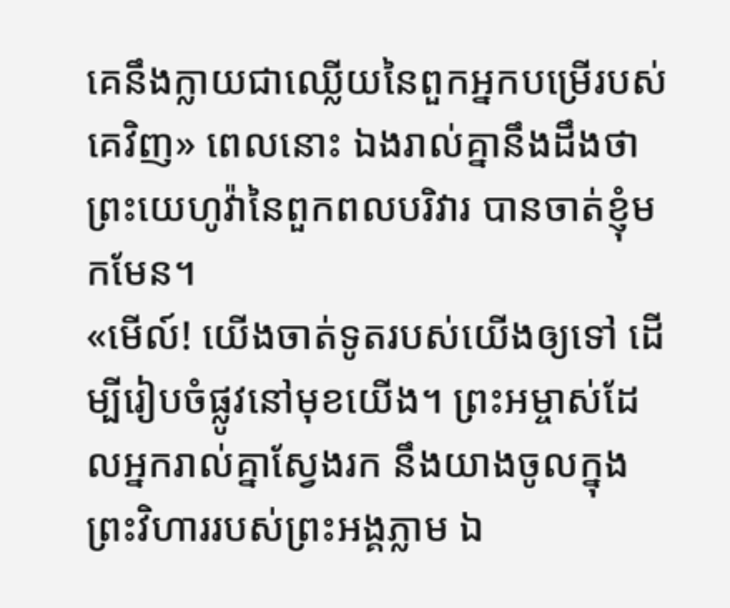គេនឹងក្លាយជាឈ្លើយនៃពួកអ្នកបម្រើរបស់គេវិញ» ពេលនោះ ឯងរាល់គ្នានឹងដឹងថា ព្រះយេហូវ៉ានៃពួកពលបរិវារ បានចាត់ខ្ញុំមកមែន។
«មើល៍! យើងចាត់ទូតរបស់យើងឲ្យទៅ ដើម្បីរៀបចំផ្លូវនៅមុខយើង។ ព្រះអម្ចាស់ដែលអ្នករាល់គ្នាស្វែងរក នឹងយាងចូលក្នុងព្រះវិហាររបស់ព្រះអង្គភ្លាម ឯ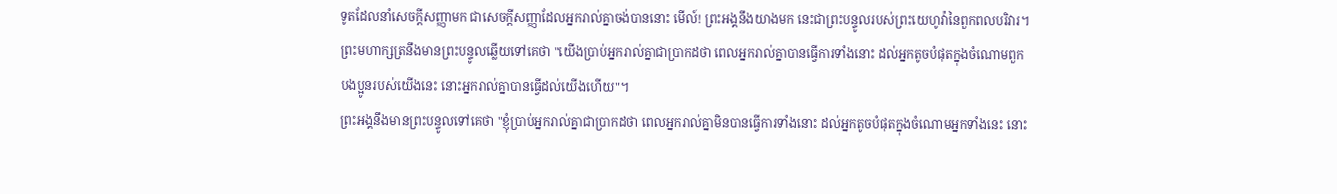ទូតដែលនាំសេចក្ដីសញ្ញាមក ជាសេចក្ដីសញ្ញាដែលអ្នករាល់គ្នាចង់បាននោះ មើល៍! ព្រះអង្គនឹងយាងមក នេះជាព្រះបន្ទូលរបស់ព្រះយេហូវ៉ានៃពួកពលបរិវារ។
ព្រះមហាក្សត្រនឹងមានព្រះបន្ទូលឆ្លើយទៅគេថា "យើងប្រាប់អ្នករាល់គ្នាជាប្រាកដថា ពេលអ្នករាល់គ្នាបានធ្វើការទាំងនោះ ដល់អ្នកតូចបំផុតក្នុងចំណោមពួកបងប្អូនរបស់យើងនេះ នោះអ្នករាល់គ្នាបានធ្វើដល់យើងហើយ"។
ព្រះអង្គនឹងមានព្រះបន្ទូលទៅគេថា "ខ្ញុំប្រាប់អ្នករាល់គ្នាជាប្រាកដថា ពេលអ្នករាល់គ្នាមិនបានធ្វើការទាំងនោះ ដល់អ្នកតូចបំផុតក្នុងចំណោមអ្នកទាំងនេះ នោះ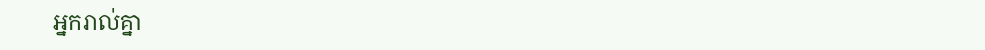អ្នករាល់គ្នា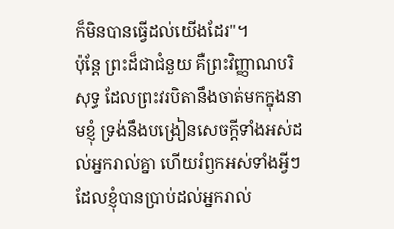ក៏មិនបានធ្វើដល់យើងដែរ"។
ប៉ុន្តែ ព្រះដ៏ជាជំនួយ គឺព្រះវិញ្ញាណបរិសុទ្ធ ដែលព្រះវរបិតានឹងចាត់មកក្នុងនាមខ្ញុំ ទ្រង់នឹងបង្រៀនសេចក្ដីទាំងអស់ដល់អ្នករាល់គ្នា ហើយរំឭកអស់ទាំងអ្វីៗដែលខ្ញុំបានប្រាប់ដល់អ្នករាល់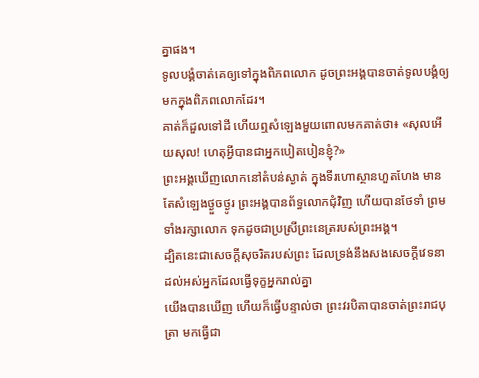គ្នាផង។
ទូលបង្គំចាត់គេឲ្យទៅក្នុងពិភពលោក ដូចព្រះអង្គបានចាត់ទូលបង្គំឲ្យមកក្នុងពិភពលោកដែរ។
គាត់ក៏ដួលទៅដី ហើយឮសំឡេងមួយពោលមកគាត់ថា៖ «សុលអើយសុល! ហេតុអ្វីបានជាអ្នកបៀតបៀនខ្ញុំ?»
ព្រះអង្គឃើញលោកនៅតំបន់ស្ងាត់ ក្នុងទីរហោស្ថានហួតហែង មានតែសំឡេងថ្ងួចថ្ងូរ ព្រះអង្គបានព័ទ្ធលោកជុំវិញ ហើយបានថែទាំ ព្រមទាំងរក្សាលោក ទុកដូចជាប្រស្រីព្រះនេត្ររបស់ព្រះអង្គ។
ដ្បិតនេះជាសេចក្ដីសុចរិតរបស់ព្រះ ដែលទ្រង់នឹងសងសេចក្ដីវេទនា ដល់អស់អ្នកដែលធ្វើទុក្ខអ្នករាល់គ្នា
យើងបានឃើញ ហើយក៏ធ្វើបន្ទាល់ថា ព្រះវរបិតាបានចាត់ព្រះរាជបុត្រា មកធ្វើជា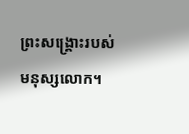ព្រះសង្គ្រោះរបស់មនុស្សលោក។